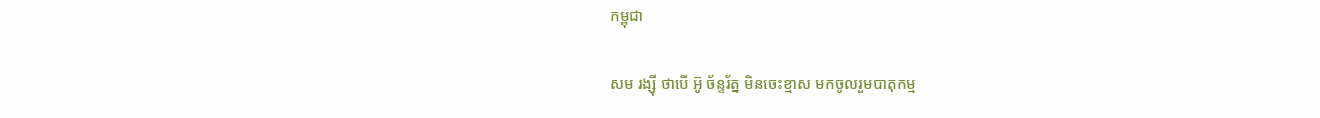កម្ពុជា

សម រង្ស៊ី ថាបើ អ៊ូ ច័ន្ទរ័ត្ន មិនចេះខ្មាស មកចូលរួមបាតុកម្ម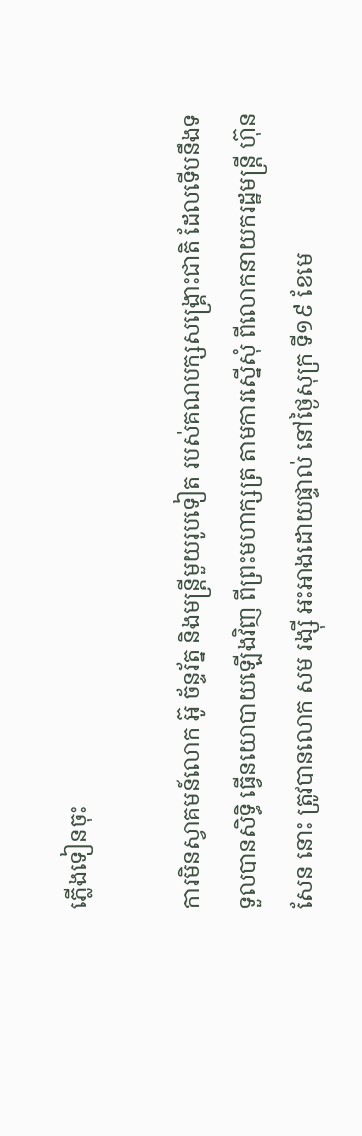ភ្លើងទៀនចុះ

ការមិនស្វាគមន៍លោក អ៊ូ ច័ន្ទរ័ត្ន និងមន្ត្រីមួយរូបទៀត របស់គណបក្សសង្គ្រោះជាតិ ដែលទើបនឹងទទួលបានសិទ្ធិ ធ្វើនយោបាយឡើងវិញ ពីព្រះមហាក្សត្រ តាមការស្នើសុំ ពីលោកនាយករដ្ឋមន្ត្រី ហ៊ុន សែន នោះ ត្រូវបានលោក សម រង្ស៊ី អះអាងដោយផ្ទាល់ នៅថ្ងៃសុក្រ ទី១៩ ខែមេ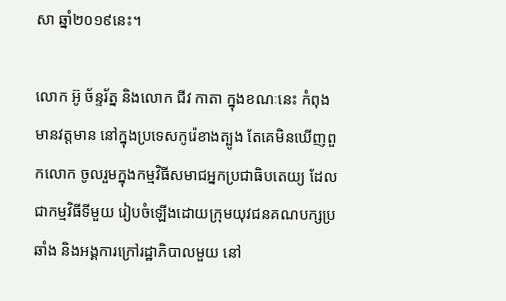សា ឆ្នាំ២០១៩នេះ។

លោក អ៊ូ ច័ន្ទរ័ត្ន និងលោក ជីវ កាតា ក្នុងខណៈនេះ កំពុងមានវត្តមាន នៅក្នុងប្រទេសកូរ៉េខាងត្បូង តែគេមិនឃើញពួកលោក ចូលរួមក្នុងកម្មវិធីសមាជអ្នកប្រជាធិបតេយ្យ ដែលជាកម្មវិធីទីមួយ រៀបចំឡើងដោយក្រុមយុវជនគណបក្សប្រឆាំង និងអង្គការក្រៅរដ្ឋាភិបាលមួយ នៅ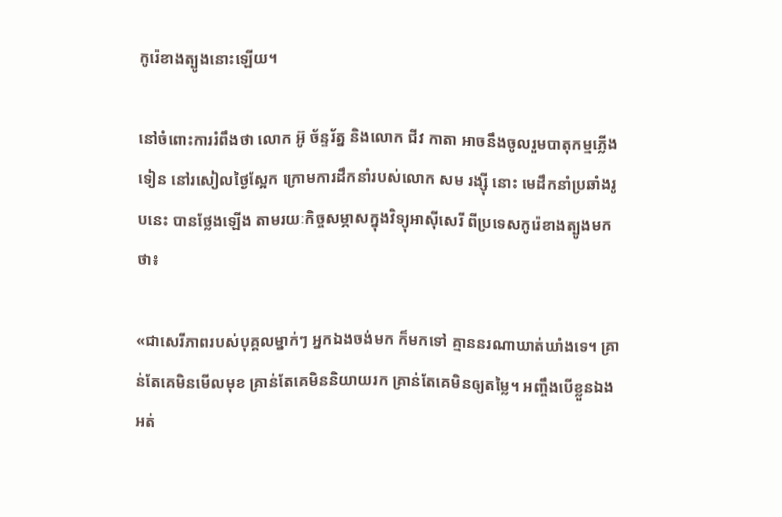កូរ៉េខាងត្បូងនោះឡើយ។

នៅចំពោះការរំពឹងថា លោក អ៊ូ ច័ន្ទរ័ត្ន និងលោក ជីវ កាតា អាចនឹងចូលរួមបាតុកម្មភ្លើងទៀន នៅរសៀលថ្ងៃស្អែក ក្រោមការដឹកនាំរបស់លោក សម រង្ស៊ី នោះ មេដឹកនាំប្រឆាំងរូបនេះ បានថ្លែងឡើង តាមរយៈកិច្ចសម្ភាសក្នុងវិទ្យុអាស៊ីសេរី ពីប្រទេសកូរ៉េខាងត្បូងមកថា៖

«ជាសេរីភាពរបស់បុគ្គលម្នាក់ៗ អ្នកឯងចង់មក ក៏មកទៅ គ្មាននរណាឃាត់ឃាំងទេ។ គ្រាន់តែគេមិនមើលមុខ គ្រាន់តែគេមិននិយាយរក គ្រាន់តែគេមិនឲ្យតម្លៃ។ អញ្ចឹងបើខ្លួនឯងអត់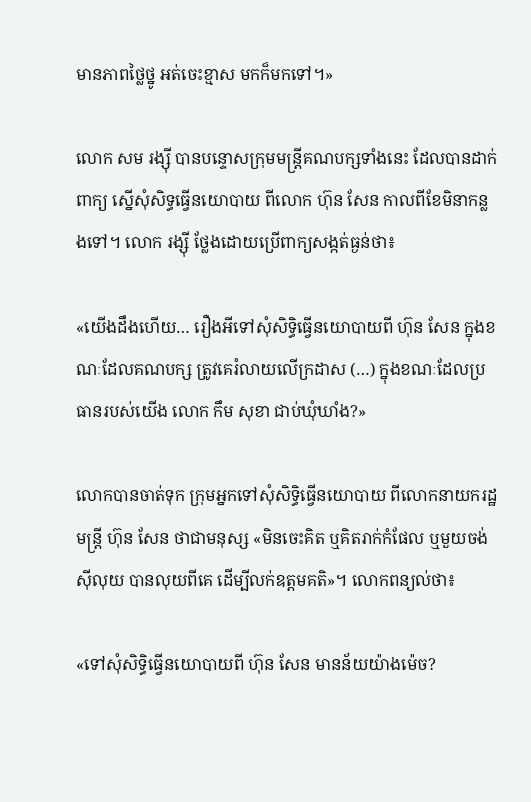មានភាពថ្លៃថ្នូ អត់ចេះខ្មាស មកក៏មកទៅ។»

លោក សម រង្ស៊ី បានបន្ទោសក្រុមមន្ត្រីគណបក្សទាំងនេះ ដែលបានដាក់ពាក្យ ស្នើសុំសិទ្ធធ្វើនយោបាយ ពីលោក ហ៊ុន សែន កាលពីខែមិនាកន្លងទៅ។ លោក រង្ស៊ី ថ្លែងដោយប្រើពាក្យសង្កត់ធ្ងន់ថា៖

«យើងដឹងហើយ… រឿងអីទៅសុំសិទ្ធិធ្វើនយោបាយពី ហ៊ុន សែន ក្នុងខណៈដែលគណបក្ស ត្រូវគេរំលាយលើក្រដាស (…) ក្នុងខណៈដែលប្រធានរបស់យើង លោក កឹម សុខា ជាប់ឃុំឃាំង?»

លោកបានចាត់ទុក ក្រុមអ្នកទៅសុំសិទ្ធិធ្វើនយោបាយ ពីលោកនាយករដ្ឋមន្ត្រី ហ៊ុន សែន ថាជាមនុស្ស «មិនចេះគិត ឬគិតរាក់កំផែល ឬមួយចង់ស៊ីលុយ បានលុយពីគេ ដើម្បីលក់ឧត្ដមគតិ»។ លោកពន្យល់ថា៖

«ទៅសុំសិទ្ធិធ្វើនយោបាយពី ហ៊ុន សែន មានន័យយ៉ាងម៉េច?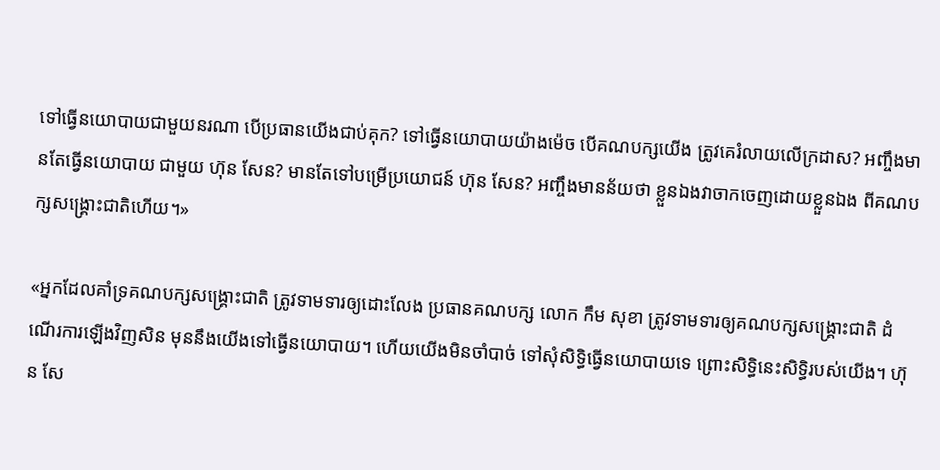ទៅធ្វើនយោបាយជាមួយនរណា បើប្រធានយើងជាប់គុក? ទៅធ្វើនយោបាយយ៉ាងម៉េច បើគណបក្សយើង ត្រូវគេរំលាយលើក្រដាស? អញ្ចឹងមានតែធ្វើនយោបាយ ជាមួយ ហ៊ុន សែន? មានតែទៅបម្រើប្រយោជន៍ ហ៊ុន សែន? អញ្ចឹងមានន័យថា ខ្លួនឯងវាចាកចេញដោយខ្លួនឯង ពីគណបក្សសង្គ្រោះជាតិហើយ។»

«អ្នកដែលគាំទ្រគណបក្សសង្គ្រោះជាតិ ត្រូវទាមទារឲ្យដោះលែង ប្រធានគណបក្ស លោក កឹម សុខា ត្រូវទាមទារឲ្យគណបក្សសង្គ្រោះជាតិ ដំណើរការឡើងវិញសិន មុននឹងយើងទៅធ្វើនយោបាយ។ ហើយយើងមិនចាំបាច់ ទៅសុំសិទ្ធិធ្វើនយោបាយទេ ព្រោះសិទ្ធិនេះសិទ្ធិរបស់យើង។ ហ៊ុន សែ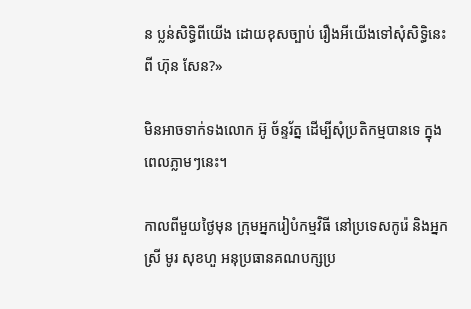ន ប្លន់សិទ្ធិពីយើង ដោយខុសច្បាប់ រឿងអីយើងទៅសុំសិទ្ធិនេះពី ហ៊ុន សែន?»

មិនអាចទាក់ទងលោក អ៊ូ ច័ន្ទរ័ត្ន ដើម្បីសុំប្រតិកម្មបានទេ ក្នុងពេលភ្លាមៗនេះ។

កាលពីមួយថ្ងៃមុន ក្រុមអ្នករៀបំកម្មវិធី នៅប្រទេសកូរ៉េ និងអ្នកស្រី មូរ សុខហួ អនុប្រធានគណបក្សប្រ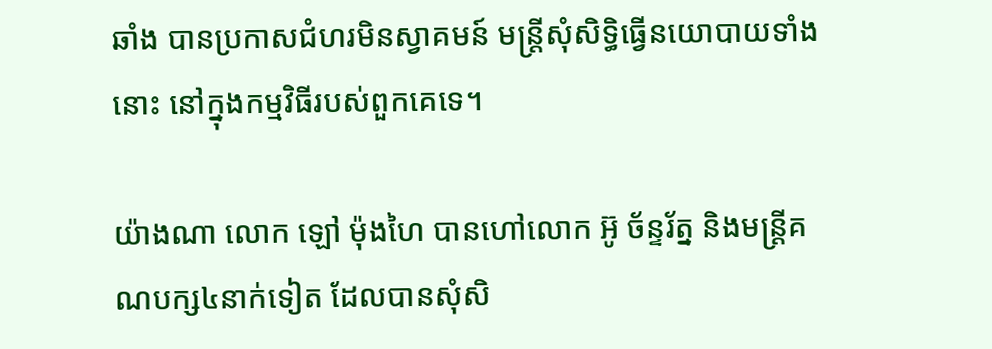ឆាំង បានប្រកាសជំហរមិនស្វាគមន៍ មន្ត្រីសុំសិទ្ធិធ្វើនយោបាយទាំងនោះ នៅក្នុងកម្មវិធីរបស់ពួកគេទេ។

យ៉ាងណា លោក ឡៅ ម៉ុងហៃ បានហៅលោក អ៊ូ ច័ន្ទរ័ត្ន និងមន្ត្រីគណបក្ស៤នាក់ទៀត ដែលបានសុំសិ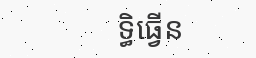ទ្ធិធ្វើន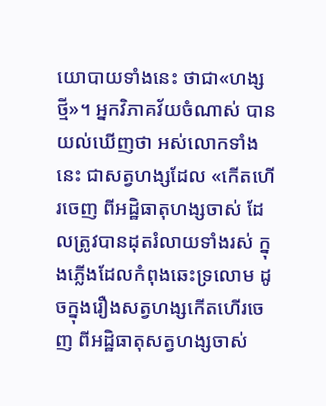យោបាយទាំងនេះ ថាជា«ហង្សថ្មី»។ អ្នកវិភាគវ័យចំណាស់ បានយល់ឃើញថា អស់លោកទាំងនេះ ជាសត្វហង្សដែល «កើតហើរចេញ ពីអដ្ឋិធាតុហង្សចាស់ ដែលត្រូវបានដុតរំលាយទាំងរស់ ក្នុងភ្លើងដែលកំពុងឆេះទ្រលោម ដូចក្នុងរឿងសត្វហង្សកើតហើរចេញ ពីអដ្ឋិធាតុសត្វហង្សចាស់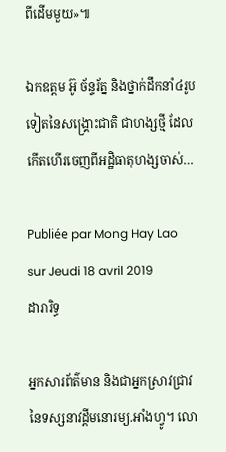ពីដើមមួយ»៕

ឯកឧត្តម អ៊ូ ច័ន្ទរ័ត្ន និងថ្នាក់ដឹកនាំ៤រូបទៀតនៃសង្គ្រោះជាតិ ជាហង្សថ្មី ដែលកើតហើរចេញពីអដ្ឋិធាតុហង្សចាស់…

Publiée par Mong Hay Lao sur Jeudi 18 avril 2019
ដារារិទ្ធ

អ្នកសារព័ត៌មាន និងជាអ្នកស្រាវជ្រាវ នៃទស្សនាវដ្ដីមនោរម្យ.អាំងហ្វូ។ លោ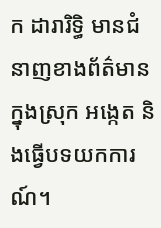ក ដារារិទ្ធិ មានជំនាញខាងព័ត៌មានក្នុងស្រុក អង្កេត និងធ្វើបទយកការណ៍។